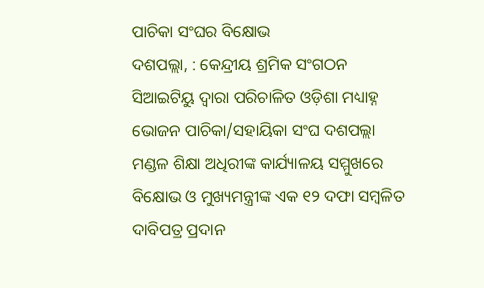ପାଚିକା ସଂଘର ବିକ୍ଷୋଭ
ଦଶପଲ୍ଲା, : କେନ୍ଦ୍ରୀୟ ଶ୍ରମିକ ସଂଗଠନ ସିଆଇଟିୟୁ ଦ୍ୱାରା ପରିଚାଳିତ ଓଡ଼ିଶା ମଧ୍ୟାହ୍ନ ଭୋଜନ ପାଚିକା/ସହାୟିକା ସଂଘ ଦଶପଲ୍ଲା ମଣ୍ଡଳ ଶିକ୍ଷା ଅଧିରୀଙ୍କ କାର୍ଯ୍ୟାଳୟ ସମ୍ମୁଖରେ ବିକ୍ଷୋଭ ଓ ମୁଖ୍ୟମନ୍ତ୍ରୀଙ୍କ ଏକ ୧୨ ଦଫା ସମ୍ବଳିତ ଦାବିପତ୍ର ପ୍ରଦାନ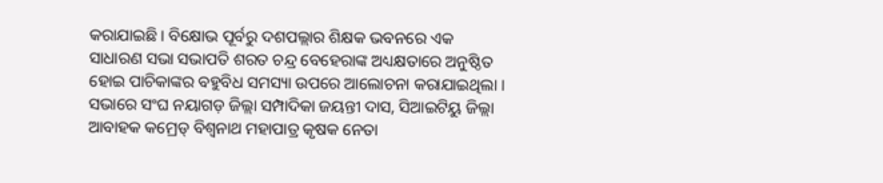କରାଯାଇଛି । ବିକ୍ଷୋଭ ପୂର୍ବରୁ ଦଶପଲ୍ଲାର ଶିକ୍ଷକ ଭବନରେ ଏକ ସାଧାରଣ ସଭା ସଭାପତି ଶରତ ଚନ୍ଦ୍ର ବେହେରାଙ୍କ ଅଧ୍ୟକ୍ଷତାରେ ଅନୁଷ୍ଠିତ ହୋଇ ପାଚିକାଙ୍କର ବହୁବିଧ ସମସ୍ୟା ଉପରେ ଆଲୋଚନା କରାଯାଇଥିଲା । ସଭାରେ ସଂଘ ନୟାଗଡ଼ ଜିଲ୍ଲା ସମ୍ପାଦିକା ଜୟନ୍ତୀ ଦାସ, ସିଆଇଟିୟୁ ଜିଲ୍ଲା ଆବାହକ କମ୍ରେଡ୍ ବିଶ୍ୱନାଥ ମହାପାତ୍ର କୃଷକ ନେତା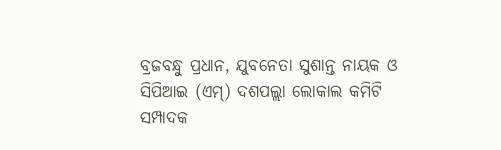ବ୍ରଜବନ୍ଧୁ ପ୍ରଧାନ, ଯୁବନେତା ସୁଶାନ୍ତ ନାୟକ ଓ ସିପିଆଇ (ଏମ୍) ଦଶପଲ୍ଲା ଲୋକାଲ କମିଟି ସମ୍ପାଦକ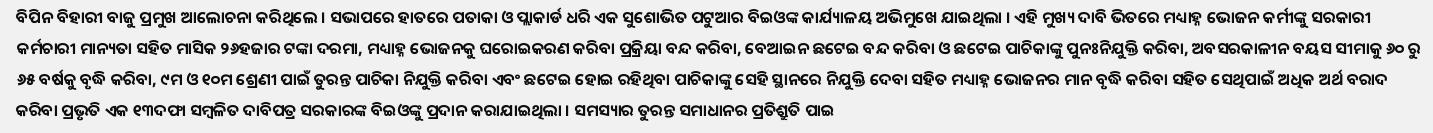ବିପିନ ବିହାରୀ ବାଜୁ ପ୍ରମୁଖ ଆଲୋଚନା କରିଥିଲେ । ସଭାପରେ ହାତରେ ପତାକା ଓ ପ୍ଲାକାର୍ଡ ଧରି ଏକ ସୁଶୋଭିତ ପଟୁଆର ବିଇଓଙ୍କ କାର୍ଯ୍ୟାଳୟ ଅଭିମୁଖେ ଯାଇଥିଲା । ଏହି ମୁଖ୍ୟ ଦାବି ଭିତରେ ମଧ୍ୟାହ୍ନ ଭୋଜନ କର୍ମୀଙ୍କୁ ସରକାରୀ କର୍ମଚାରୀ ମାନ୍ୟତା ସହିତ ମାସିକ ୨୬ହଜାର ଟଙ୍କା ଦରମା, ମଧ୍ୟାହ୍ନ ଭୋଜନକୁ ଘରୋଇକରଣ କରିବା ପ୍ରକ୍ରିୟା ବନ୍ଦ କରିବା, ବେଆଇନ ଛଟେଇ ବନ୍ଦ କରିବା ଓ ଛଟେଇ ପାଚିକାଙ୍କୁ ପୁନଃନିଯୁକ୍ତି କରିବା, ଅବସରକାଳୀନ ବୟସ ସୀମାକୁ ୬୦ ରୁ ୬୫ ବର୍ଷକୁ ବୃଦ୍ଧି କରିବା, ୯ମ ଓ ୧୦ମ ଶ୍ରେଣୀ ପାଇଁ ତୁରନ୍ତ ପାଚିକା ନିଯୁକ୍ତି କରିବା ଏବଂ ଛଟେଇ ହୋଇ ରହିଥିବା ପାଚିକାଙ୍କୁ ସେହି ସ୍ଥାନରେ ନିଯୁକ୍ତି ଦେବା ସହିତ ମଧ୍ୟାହ୍ନ ଭୋଜନର ମାନ ବୃଦ୍ଧି କରିବା ସହିତ ସେଥିପାଇଁ ଅଧିକ ଅର୍ଥ ବରାଦ କରିବା ପ୍ରଭୃତି ଏକ ୧୩ଦଫା ସମ୍ବଳିତ ଦାବିପତ୍ର ସରକାରଙ୍କ ବିଇଓଙ୍କୁ ପ୍ରଦାନ କରାଯାଇଥିଲା । ସମସ୍ୟାର ତୁରନ୍ତ ସମାଧାନର ପ୍ରତିଶ୍ରୁତି ପାଇ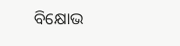ବିକ୍ଷୋଭ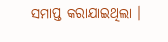ସମାପ୍ତ କରାଯାଇଥିଲା ।